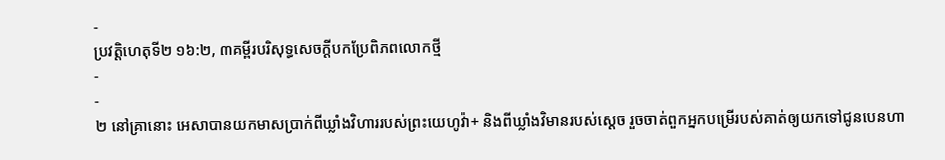-
ប្រវត្តិហេតុទី២ ១៦:២, ៣គម្ពីរបរិសុទ្ធសេចក្ដីបកប្រែពិភពលោកថ្មី
-
-
២ នៅគ្រានោះ អេសាបានយកមាសប្រាក់ពីឃ្លាំងវិហាររបស់ព្រះយេហូវ៉ា+ និងពីឃ្លាំងវិមានរបស់ស្ដេច រួចចាត់ពួកអ្នកបម្រើរបស់គាត់ឲ្យយកទៅជូនបេនហា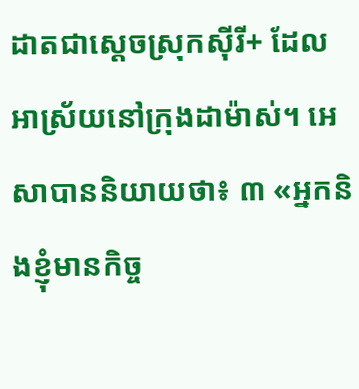ដាតជាស្ដេចស្រុកស៊ីរី+ ដែលអាស្រ័យនៅក្រុងដាម៉ាស់។ អេសាបាននិយាយថា៖ ៣ «អ្នកនិងខ្ញុំមានកិច្ច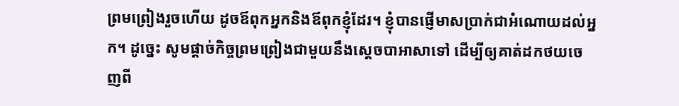ព្រមព្រៀងរួចហើយ ដូចឪពុកអ្នកនិងឪពុកខ្ញុំដែរ។ ខ្ញុំបានផ្ញើមាសប្រាក់ជាអំណោយដល់អ្នក។ ដូច្នេះ សូមផ្ដាច់កិច្ចព្រមព្រៀងជាមួយនឹងស្ដេចបាអាសាទៅ ដើម្បីឲ្យគាត់ដកថយចេញពី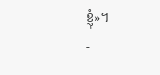ខ្ញុំ»។
-